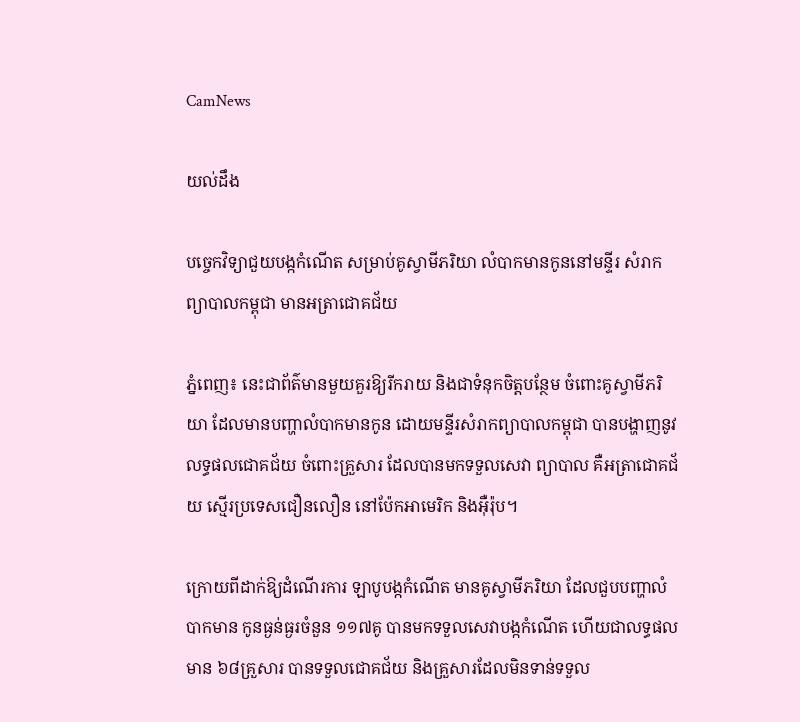CamNews

យល់ដឹង

បច្ចេកវិទ្យាជួយបង្កកំណើត សម្រាប់គូស្វាមីភរិយា លំបាកមានកូននៅមន្ទីរ សំរាកព្យាបាលកម្ពុជា មានអត្រាជោគជ័យ

ភ្នំពេញ៖ នេះជាព័ត៌មានមួយគួរឱ្យរីករាយ និងជាទំនុកចិត្តបន្ថែម ចំពោះគូស្វាមីភរិយា ដែលមានបញ្ហាលំបាកមានកូន ដោយមន្ទីរសំរាកព្យាបាលកម្ពុជា បានបង្ហាញនូវលទ្ធផលជោគជ័យ ចំពោះគ្រួសារ ដែលបានមកទទួលសេវា ព្យាបាល គឺអត្រាជោគជ័យ ស្មើរប្រទេសជឿនលឿន នៅប៉ែកអាមេរិក និងអ៊ឺរ៉ុប។

ក្រោយពីដាក់ឱ្យដំណើរការ ឡាបូបង្កកំណើត មានគូស្វាមីភរិយា ដែលជួបបញ្ហាលំបាកមាន កូនធ្ងន់ធ្ងរចំនួន ១១៧គូ បានមកទទួលសេវាបង្កកំណើត ហើយជាលទ្ធផលមាន ៦៨គ្រួសារ បានទទួលជោគជ័យ និងគ្រួសារដែលមិនទាន់ទទួល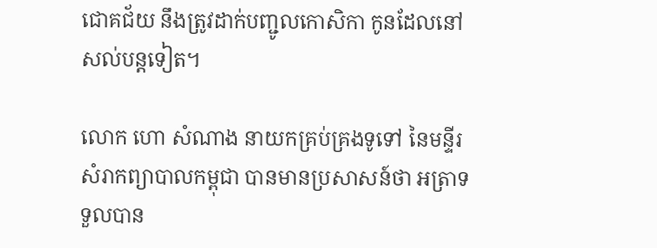ជោគជ័យ នឹងត្រូវដាក់បញ្ជូលកោសិកា កូនដែលនៅសល់បន្តទៀត។

លោក ហោ សំណាង នាយកគ្រប់គ្រងទូទៅ នៃមន្ទីរសំរាកព្យាបាលកម្ពុជា បានមានប្រសាសន៍ថា អត្រាទទួលបាន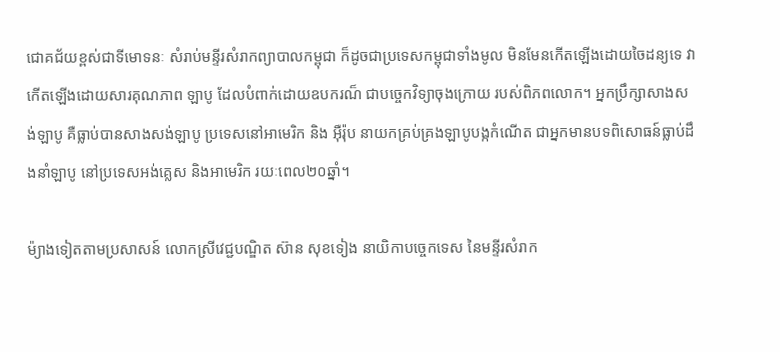ជោគជ័យខ្ពស់ជាទីមោទនៈ សំរាប់មន្ទីរសំរាកព្យាបាលកម្ពុជា ក៏ដូចជាប្រទេសកម្ពុជាទាំងមូល មិនមែនកើតឡើងដោយចៃដន្យទេ វាកើតឡើងដោយសារគុណភាព ឡាបូ ដែលបំពាក់ដោយឧបករណ៏ ជាបច្ចេកវិទ្យាចុងក្រោយ របស់ពិភពលោក។ អ្នកប្រឹក្សាសាងសង់ឡាបូ គឺធ្លាប់បានសាងសង់ឡាបូ ប្រទេសនៅអាមេរិក និង អ៊ឺរ៉ុប នាយកគ្រប់គ្រងឡាបូបង្កកំណើត ជាអ្នកមានបទពិសោធន៍ធ្លាប់ដឹងនាំឡាបូ នៅប្រទេសអង់គ្លេស និងអាមេរិក រយៈពេល២០ឆ្នាំ។

ម៉្យាងទៀតតាមប្រសាសន៍ លោកស្រីវេជ្ជបណ្ឌិត ស៊ាន សុខទៀង នាយិកាបច្ចេកទេស នៃមន្ទីរសំរាក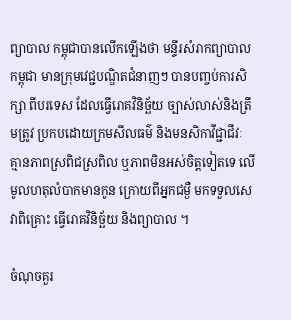ព្យាបាល កម្ពុជាបានលើកឡើងថា មន្ទីរសំរាកព្យាបាលកម្ពុជា មានក្រុមវេជ្ជបណ្ឌិតជំនាញៗ បានបញ្ចប់ការសិក្សា ពីបរទេស ដែលធ្វើរោគវិនិច្ឆ័យ ច្បាស់លាស់និងត្រឹមត្រូវ ប្រកបដោយក្រមសីលធម៌ និងមនសិកាវីជ្ជាជីវៈ គ្មានភាពស្រពិជស្រពិល ឬភាពមិនអស់ចិត្តទៀតទេ លើមូលហតុលំបាកមានកូន ក្រោយពីអ្នកជម្ងឺ មកទទួលសេវាពិគ្រោះ ធ្វើរោគវិនិច្ឆ័យ និងព្យាបាល ។

ចំណុចគួរ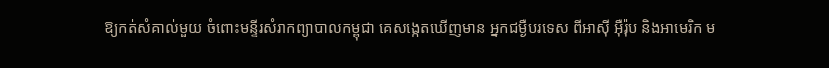ឱ្យកត់សំគាល់មួយ ចំពោះមន្ទីរសំរាកព្យាបាលកម្ពុជា គេសង្កេតឃើញមាន អ្នកជម្ងឺបរទេស ពីអាស៊ី អ៊ឺរ៉ុប និងអាមេរិក ម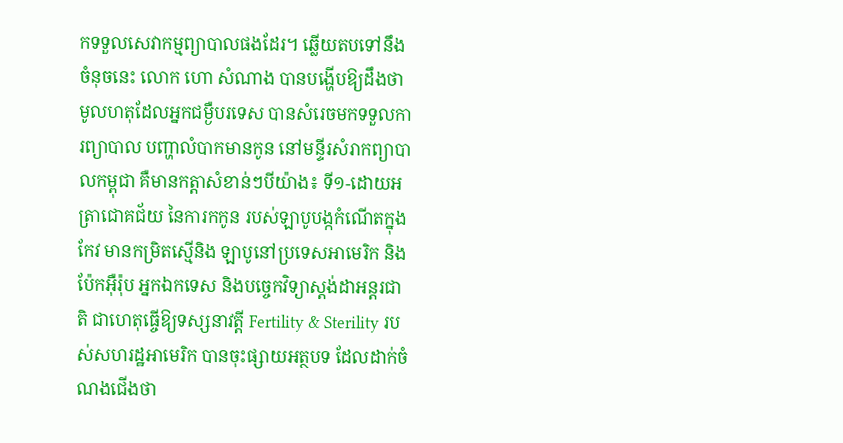កទទួលសេវាកម្មព្យាបាលផងដែរ។ ឆ្លើយតបទៅនឹងចំនុចនេះ លោក ហោ សំណាង បានបង្ហើបឱ្យដឹងថា មូលហតុដែលអ្នកជម្ងឺបរទេស បានសំរេចមកទទួលការព្យាបាល បញ្ហាលំបាកមានកូន នៅមន្ទីរសំរាកព្យាបាលកម្ពុជា គឺមានកត្តាសំខាន់ៗបីយ៉ាង៖ ទី១-ដោយអត្រាជោគជ័យ នៃការកកូន របស់ឡាបូបង្កកំណើតក្នុងកែវ មានកម្រិតស្មើនិង ឡាបូនៅប្រទេសអាមេរិក និងប៉ែកអ៊ឺរ៉ុប អ្នកឯកទេស និងបច្ចេកវិទ្យាស្តង់ដាអន្តរជាតិ ជាហេតុធ្ចើឱ្យទស្សនាវត្តី Fertility & Sterility របស់សហរដ្ឋអាមេរិក បានចុះផ្សាយអត្ថបទ ដែលដាក់ចំណងជើងថា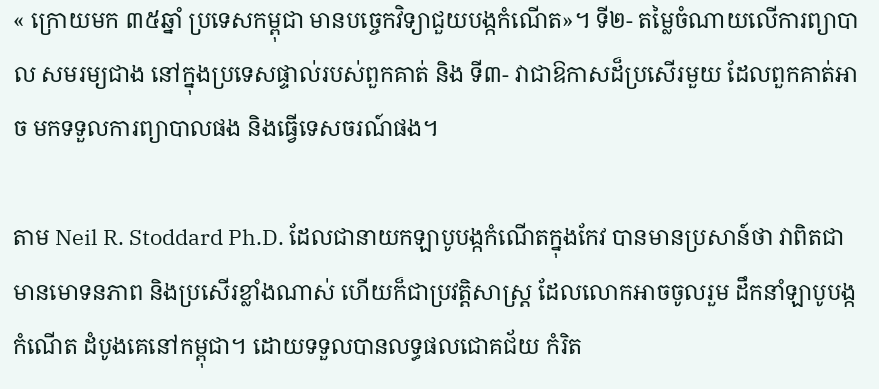« ក្រោយមក ៣៥ឆ្នាំ ប្រទេសកម្ពុជា មានបច្ចេកវិទ្យាជួយបង្កកំណើត»។ ទី២- តម្លៃចំណាយលើការព្យាបាល សមរម្យជាង នៅក្នុងប្រទេសផ្ទាល់របស់ពួកគាត់ និង ទី៣- វាជាឱកាសដ៏ប្រសើរមួយ ដែលពួកគាត់អាច មកទទួលការព្យាបាលផង និងធ្វើទេសចរណ៍ផង។

តាម Neil R. Stoddard Ph.D. ដែលជានាយកឡាបូបង្កកំណើតក្នុងកែវ បានមានប្រសាន៍ថា វាពិតជា មានមោទនភាព និងប្រសើរខ្លាំងណាស់ ហើយក៏ជាប្រវត្តិសាស្ត្រ ដែលលោកអាចចូលរួម ដឹកនាំឡាបូបង្កកំណើត ដំបូងគេនៅកម្ពុជា។ ដោយទទួលបានលទ្ធផលជោគជ័យ កំរិត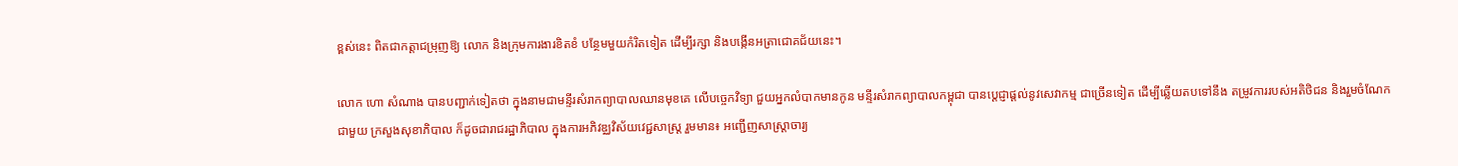ខ្ពស់នេះ ពិតជាកត្តាជម្រុញឱ្យ លោក និងក្រុមការងារខិតខំ បន្ថែមមួយកំរិតទៀត ដើម្បីរក្សា និងបង្កើនអត្រាជោគជ័យនេះ។

លោក ហោ សំណាង បានបញ្ជាក់ទៀតថា ក្នុងនាមជាមន្ទីរសំរាកព្យាបាលឈានមុខគេ លើបច្ចេកវិទ្យា ជួយអ្នកលំបាកមានកូន មន្ទីរសំរាកព្យាបាលកម្ពុជា បានប្តេជ្ញាផ្តល់នូវសេវាកម្ម ជាច្រើនទៀត ដើម្បីឆ្លើយតបទៅនឹង តម្រូវការរបស់អតិថិជន និងរួមចំណែកជាមួយ ក្រសួងសុខាភិបាល ក៏ដូចជារាជរដ្ឋាភិបាល ក្នុងការអភិវឌ្ឈវិស័យវេជ្ជសាស្រ្ត រួមមាន៖ អញ្ជើញសាស្រ្តាចារ្យ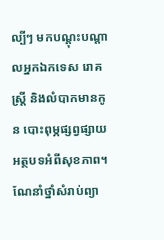ល្បីៗ មកបណ្តុះបណ្តាលអ្នកឯកទេស រោគស្រ្តី និងលំបាកមានកូន បោះពុម្ភផ្សព្វផ្សាយអត្ថបទអំពីសុខភាព។ ណែនាំថ្នាំសំរាប់ព្យា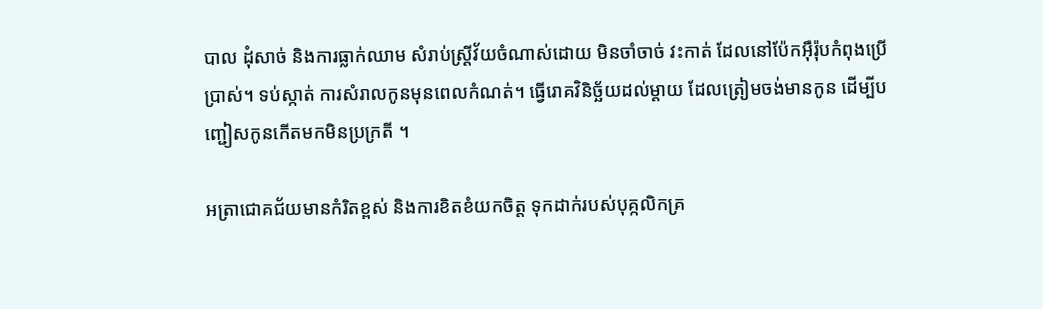បាល ដុំសាច់ និងការធ្លាក់ឈាម សំរាប់ស្រ្តីវ័យចំណាស់ដោយ មិនចាំចាច់ វះកាត់ ដែលនៅប៉ែកអ៊ឺរ៉ុបកំពុងប្រើប្រាស់។ ទប់ស្កាត់ ការសំរាលកូនមុនពេលកំណត់។ ធ្វើរោគវិនិច្ឆ័យដល់ម្តាយ ដែលត្រៀមចង់មានកូន ដើម្បីបញ្ជៀសកូនកើតមកមិនប្រក្រតី ។

អត្រាជោគជ័យមានកំរិតខ្ពស់ និងការខិតខំយកចិត្ត ទុកដាក់របស់បុគ្កលិកគ្រ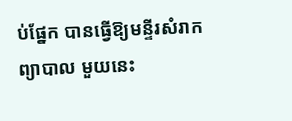ប់ផ្នែក បានធ្វើឱ្យមន្ទីរសំរាកព្យាបាល មួយនេះ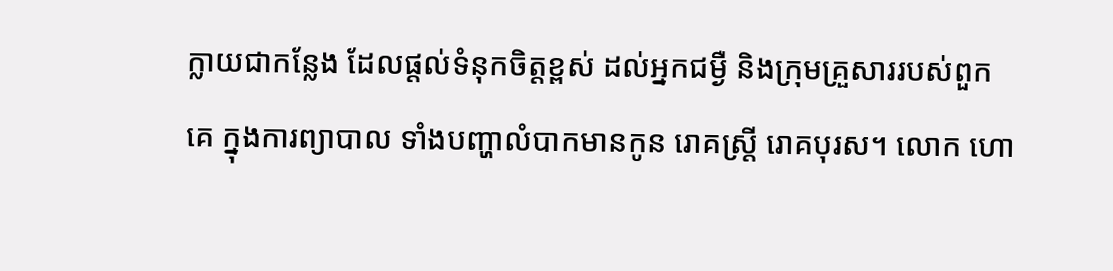ក្លាយជាកន្លែង ដែលផ្តល់ទំនុកចិត្តខ្ពស់ ដល់អ្នកជម្ងឺ និងក្រុមគ្រួសាររបស់ពួកគេ ក្នុងការព្យាបាល ទាំងបញ្ហាលំបាកមានកូន រោគស្រ្តី រោគបុរស។ លោក ហោ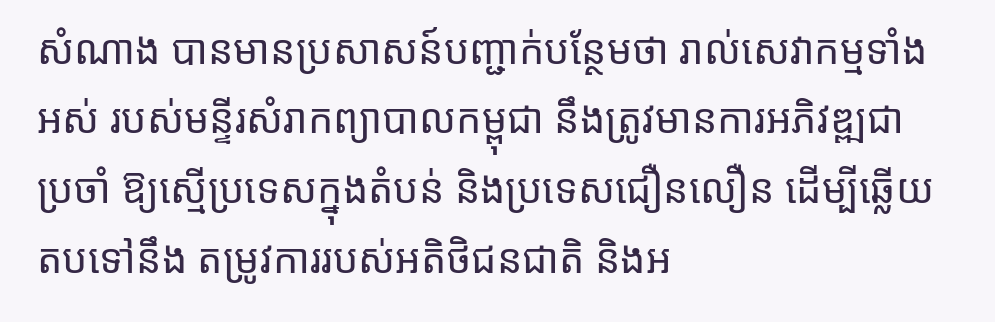សំណាង បានមានប្រសាសន៍បញ្ជាក់បន្ថែមថា រាល់សេវាកម្មទាំងអស់ របស់មន្ទីរសំរាកព្យាបាលកម្ពុជា នឹងត្រូវមានការអភិវឌ្ឍជាប្រចាំ ឱ្យស្មើប្រទេសក្នុងតំបន់ និងប្រទេសជឿនលឿន ដើម្បីឆ្លើយតបទៅនឹង តម្រូវការរបស់អតិថិជនជាតិ និងអ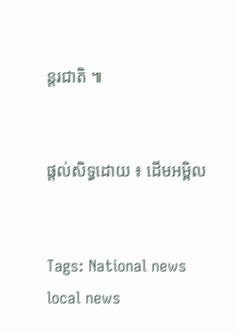ន្តរជាតិ ៕


ផ្តល់សិទ្ធដោយ ៖ ដើមអម្ពិល


Tags: National news local news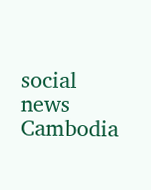social news Cambodia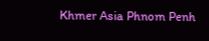Khmer Asia Phnom Penh